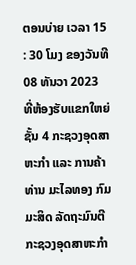ຕອນບ່າຍ ເວລາ 15 : 30 ໂມງ ຂອງວັນທີ 08 ທັນວາ 2023 ທີ່ຫ້ອງຮັບແຂກໃຫຍ່ຊັ້ນ 4 ກະຊວງອຸດສາຫະກໍາ ແລະ ການຄ້າ ທ່ານ ມະໄລທອງ ກົມມະສິດ ລັດຖະມົນຕີ ກະຊວງອຸດສາຫະກໍາ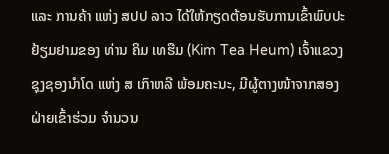ແລະ ການຄ້າ ແຫ່ງ ສປປ ລາວ ໄດ້ໃຫ້ກຽດຕ້ອນຮັບການເຂົ້າພົບປະຢ້ຽມຢາມຂອງ ທ່ານ ຄິມ ເທຮືມ (Kim Tea Heum) ເຈົ້າແຂວງຊຸງຊອງນໍາໂດ ແຫ່ງ ສ ເກົາຫລີ ພ້ອມຄະນະ, ມີຜູ້ຕາງໜ້າຈາກສອງຝ່າຍເຂົ້າຮ່ວມ ຈໍານວນ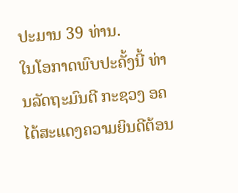ປະມານ 39 ທ່ານ.
ໃນໂອກາດພົບປະຄັ້ງນີ້ ທ່ານລັດຖະມົນຕີ ກະຊວງ ອຄ ໄດ້ສະແດງຄວາມຍິນດີຕ້ອນ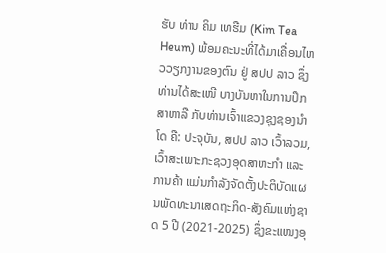ຮັບ ທ່ານ ຄິມ ເທຮືມ (Kim Tea Heum) ພ້ອມຄະນະທີ່ໄດ້ມາເຄື່ອນໄຫວວຽກງານຂອງຕົນ ຢູ່ ສປປ ລາວ ຊຶ່ງທ່ານໄດ້ສະເໜີ ບາງບັນຫາໃນການປຶກສາຫາລື ກັບທ່ານເຈົ້າແຂວງຊຸງຊອງນໍາໂດ ຄື: ປະຈຸບັນ, ສປປ ລາວ ເວົ້າລວມ, ເວົ້າສະເພາະກະຊວງອຸດສາຫະກໍາ ແລະ ການຄ້າ ແມ່ນກໍາລັງຈັດຕັ້ງປະຕິບັດແຜນພັດທະນາເສດຖະກິດ-ສັງຄົມແຫ່ງຊາດ 5 ປີ (2021-2025) ຊຶ່ງຂະແໜງອຸ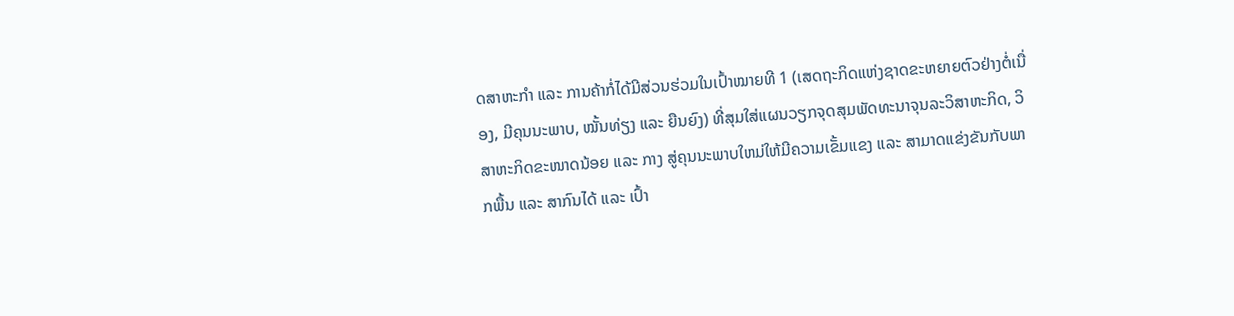ດສາຫະກໍາ ແລະ ການຄ້າກໍ່ໄດ້ມີສ່ວນຮ່ວມໃນເປົ້າໝາຍທີ 1 (ເສດຖະກິດແຫ່ງຊາດຂະຫຍາຍຕົວຢ່າງຕໍ່ເນື່ອງ, ມີຄຸນນະພາບ, ໝັ້ນທ່ຽງ ແລະ ຍືນຍົງ) ທີ່ສຸມໃສ່ແຜນວຽກຈຸດສຸມພັດທະນາຈຸນລະວິສາຫະກິດ, ວິສາຫະກິດຂະໜາດນ້ອຍ ແລະ ກາງ ສູ່ຄຸນນະພາບໃຫມ່ໃຫ້ມີຄວາມເຂັ້ມແຂງ ແລະ ສາມາດແຂ່ງຂັນກັບພາກພື້ນ ແລະ ສາກົນໄດ້ ແລະ ເປົ້າ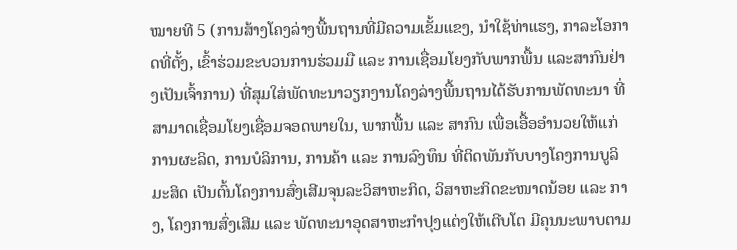ໝາຍທີ 5 (ການສ້າງໂຄງລ່າງພື້ນຖານທີ່ມີຄວາມເຂັ້ມແຂງ, ນໍາໃຊ້ທ່າແຮງ, ກາລະໂອກາດທີ່ຕັ້ງ, ເຂົ້າຮ່ວມຂະບວນການຮ່ວມມື ແລະ ການເຊື່ອມໂຍງກັບພາກພື້ນ ແລະສາກົນຢ່າງເປັນເຈົ້າການ) ທີ່ສຸມໃສ່ພັດທະນາວຽກງານໂຄງລ່າງພື້ນຖານໄດ້ຮັບການພັດທະນາ ທີ່ສາມາດເຊື່ອມໂຍງເຊື່ອມຈອດພາຍໃນ, ພາກພື້ນ ແລະ ສາກົນ ເພື່ອເອື້ອອໍານວຍໃຫ້ແກ່ການຜະລິດ, ການບໍລິການ, ການຄ້າ ແລະ ການລົງທຶນ ທີ່ຕິດພັນກັບບາງໂຄງການບູລິມະສິດ ເປັນຕົ້ນໂຄງການສົ່ງເສີມຈຸນລະວິສາຫະກິດ, ວິສາຫະກິດຂະໜາດນ້ອຍ ແລະ ກາງ, ໂຄງການສົ່ງເສີມ ແລະ ພັດທະນາອຸດສາຫະກໍາປຸງແຕ່ງໃຫ້ເຕີບໂຕ ມີຄຸນນະພາບຕາມ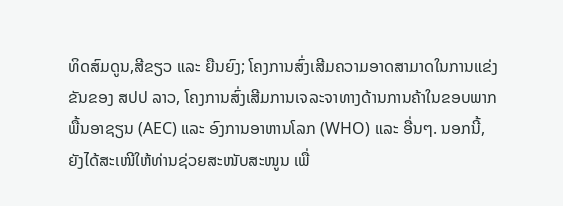ທິດສົມດູນ,ສີຂຽວ ແລະ ຍືນຍົງ; ໂຄງການສົ່ງເສີມຄວາມອາດສາມາດໃນການແຂ່ງຂັນຂອງ ສປປ ລາວ, ໂຄງການສົ່ງເສີມການເຈລະຈາທາງດ້ານການຄ້າໃນຂອບພາກພື້ນອາຊຽນ (AEC) ແລະ ອົງການອາຫານໂລກ (WHO) ແລະ ອື່ນໆ. ນອກນີ້, ຍັງໄດ້ສະເໜີໃຫ້ທ່ານຊ່ວຍສະໜັບສະໜູນ ເພື່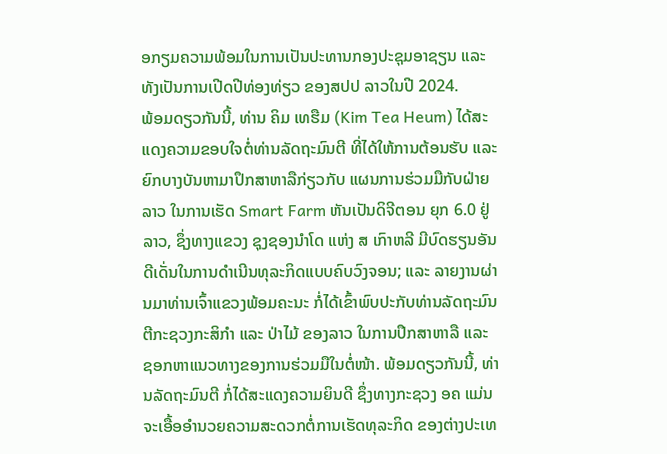ອກຽມຄວາມພ້ອມໃນການເປັນປະທານກອງປະຊຸມອາຊຽນ ແລະ ທັງເປັນການເປີດປີທ່ອງທ່ຽວ ຂອງສປປ ລາວໃນປີ 2024.
ພ້ອມດຽວກັນນີ້, ທ່ານ ຄິມ ເທຮືມ (Kim Tea Heum) ໄດ້ສະແດງຄວາມຂອບໃຈຕໍ່ທ່ານລັດຖະມົນຕີ ທີ່ໄດ້ໃຫ້ການຕ້ອນຮັບ ແລະ ຍົກບາງບັນຫາມາປຶກສາຫາລືກ່ຽວກັບ ແຜນການຮ່ວມມືກັບຝ່າຍລາວ ໃນການເຮັດ Smart Farm ຫັນເປັນດິຈີຕອນ ຍຸກ 6.0 ຢູ່ລາວ, ຊຶ່ງທາງແຂວງ ຊຸງຊອງນໍາໂດ ແຫ່ງ ສ ເກົາຫລີ ມີບົດຮຽນອັນດີເດັ່ນໃນການດໍາເນີນທຸລະກິດແບບຄົບວົງຈອນ; ແລະ ລາຍງານຜ່ານມາທ່ານເຈົ້າແຂວງພ້ອມຄະນະ ກໍ່ໄດ້ເຂົ້າພົບປະກັບທ່ານລັດຖະມົນຕີກະຊວງກະສິກໍາ ແລະ ປ່າໄມ້ ຂອງລາວ ໃນການປຶກສາຫາລື ແລະ ຊອກຫາແນວທາງຂອງການຮ່ວມມືໃນຕໍ່ໜ້າ. ພ້ອມດຽວກັນນີ້, ທ່ານລັດຖະມົນຕີ ກໍ່ໄດ້ສະແດງຄວາມຍິນດີ ຊຶ່ງທາງກະຊວງ ອຄ ແມ່ນຈະເອື້ອອໍານວຍຄວາມສະດວກຕໍ່ການເຮັດທຸລະກິດ ຂອງຕ່າງປະເທ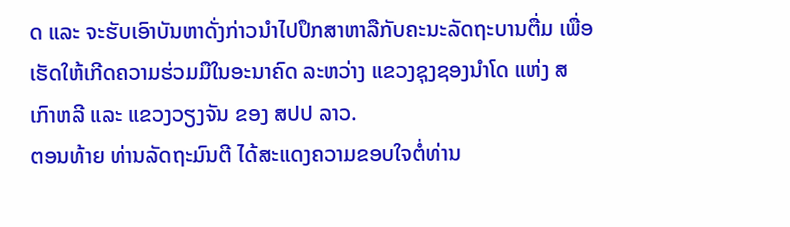ດ ແລະ ຈະຮັບເອົາບັນຫາດັ່ງກ່າວນໍາໄປປຶກສາຫາລືກັບຄະນະລັດຖະບານຕື່ມ ເພື່ອເຮັດໃຫ້ເກີດຄວາມຮ່ວມມືໃນອະນາຄົດ ລະຫວ່າງ ແຂວງຊຸງຊອງນໍາໂດ ແຫ່ງ ສ ເກົາຫລີ ແລະ ແຂວງວຽງຈັນ ຂອງ ສປປ ລາວ.
ຕອນທ້າຍ ທ່ານລັດຖະມົນຕີ ໄດ້ສະແດງຄວາມຂອບໃຈຕໍ່ທ່ານ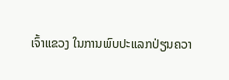ເຈົ້າແຂວງ ໃນການພົບປະແລກປ່ຽນຄວາ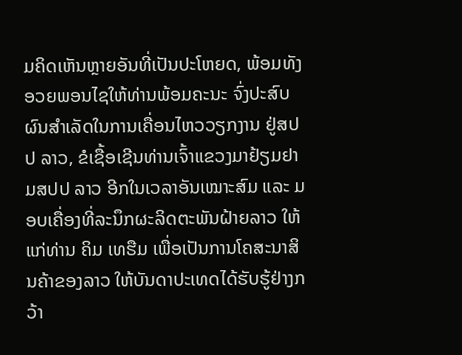ມຄິດເຫັນຫຼາຍອັນທີ່ເປັນປະໂຫຍດ, ພ້ອມທັງອວຍພອນໄຊໃຫ້ທ່ານພ້ອມຄະນະ ຈົ່ງປະສົບຜົນສໍາເລັດໃນການເຄື່ອນໄຫວວຽກງານ ຢູ່ສປປ ລາວ, ຂໍເຊື້ອເຊີນທ່ານເຈົ້າແຂວງມາຢ້ຽມຢາມສປປ ລາວ ອີກໃນເວລາອັນເໝາະສົມ ແລະ ມອບເຄື່ອງທີ່ລະນຶກຜະລິດຕະພັນຝ້າຍລາວ ໃຫ້ແກ່ທ່ານ ຄິມ ເທຮືມ ເພື່ອເປັນການໂຄສະນາສິນຄ້າຂອງລາວ ໃຫ້ບັນດາປະເທດໄດ້ຮັບຮູ້ຢ່າງກວ້າ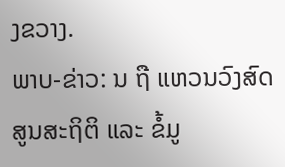ງຂວາງ.
ພາບ-ຂ່າວ: ນ ຖື ແຫວນວົງສົດ ສູນສະຖິຕິ ແລະ ຂ້ໍມູ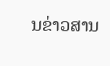ນຂ່າວສານ